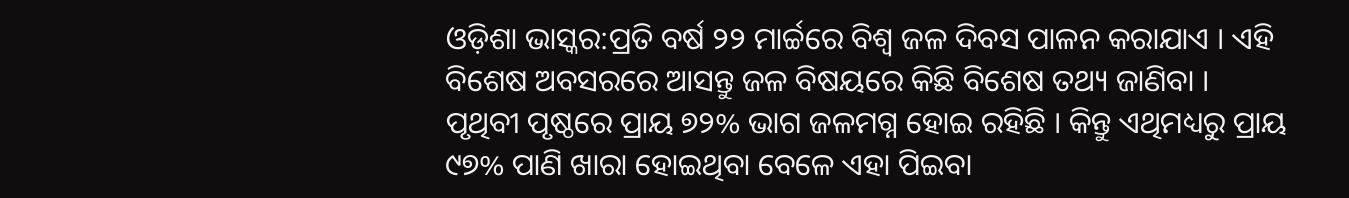ଓଡ଼ିଶା ଭାସ୍କର:ପ୍ରତି ବର୍ଷ ୨୨ ମାର୍ଚ୍ଚରେ ବିଶ୍ୱ ଜଳ ଦିବସ ପାଳନ କରାଯାଏ । ଏହି ବିଶେଷ ଅବସରରେ ଆସନ୍ତୁ ଜଳ ବିଷୟରେ କିଛି ବିଶେଷ ତଥ୍ୟ ଜାଣିବା ।
ପୃଥିବୀ ପୃଷ୍ଠରେ ପ୍ରାୟ ୭୨% ଭାଗ ଜଳମଗ୍ନ ହୋଇ ରହିଛି । କିନ୍ତୁ ଏଥିମଧ୍ୟରୁ ପ୍ରାୟ ୯୭% ପାଣି ଖାରା ହୋଇଥିବା ବେଳେ ଏହା ପିଇବା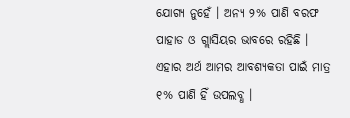ଯୋଗ୍ୟ ନୁହେଁ । ଅନ୍ୟ ୨% ପାଣି ବରଫ ପାହାଡ ଓ ଗ୍ଲାସିୟର ଭାବରେ ରହିଛି । ଏହାର ଅର୍ଥ ଆମର ଆବଶ୍ୟକତା ପାଇଁ ମାତ୍ର ୧% ପାଣି ହିଁ ଉପଲବ୍ଧ ।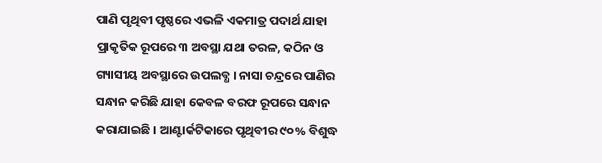ପାଣି ପୃଥିବୀ ପୃଷ୍ଠରେ ଏଭଳି ଏକମାତ୍ର ପଦାର୍ଥ ଯାହା ପ୍ରାକୃତିକ ରୂପରେ ୩ ଅବସ୍ଥା ଯଥା ତରଳ, କଠିନ ଓ ଗ୍ୟାସୀୟ ଅବସ୍ଥାରେ ଉପଲବ୍ଧ । ନାସା ଚନ୍ଦ୍ରରେ ପାଣିର ସନ୍ଧାନ କରିଛି ଯାହା କେବଳ ବରଫ ରୂପରେ ସନ୍ଧାନ କରାଯାଇଛି । ଆଣ୍ଟାର୍କଟିକାରେ ପୃଥିବୀର ୯୦% ବିଶୁଦ୍ଧ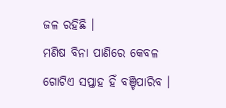ଜଳ ରହିଛି ।
ମଣିଷ ବିନା ପାଣିରେ କେବଳ ଗୋଟିଏ ସପ୍ତାହ ହିଁ ବଞ୍ଚିପାରିବ ।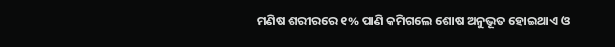ମଣିଷ ଶରୀରରେ ୧% ପାଣି କମିଗଲେ ଶୋଷ ଅନୁଭୂତ ହୋଇଥାଏ ଓ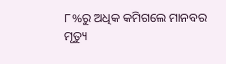୮%ରୁ ଅଧିକ କମିଗଲେ ମାନବର ମୃତ୍ୟୁ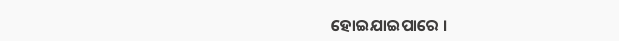ହୋଇଯାଇପାରେ ।